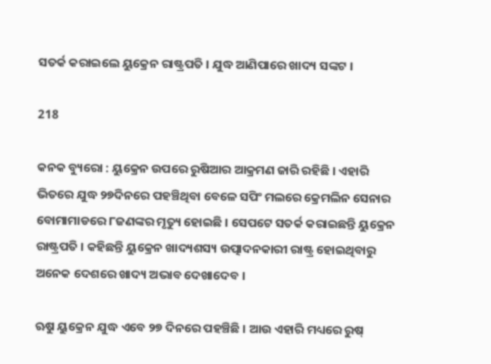ସତର୍କ କରାଇଲେ ୟୁକ୍ରେନ ରାଷ୍ଟ୍ରପତି । ଯୁଦ୍ଧ ଆଣିପାରେ ଖାଦ୍ୟ ସଙ୍କଟ ।

218

କନକ ବ୍ୟୁରୋ : ୟୁକ୍ରେନ ଉପରେ ରୁଷିଆର ଆକ୍ରମଣ ଜାରି ରହିଛି । ଏହାରି ଭିତରେ ଯୁଦ୍ଧ ୨୭ଦିନରେ ପହଞ୍ଚିଥିବା ବେଳେ ସପିଂ ମଲରେ କ୍ରେମଲିନ ସେନାର ବୋମାମାଡରେ ୮ଜଣଙ୍କର ମୃତ୍ୟୁ ହୋଇଛି । ସେପଟେ ସତର୍କ କରାଇଛନ୍ତି ୟୁକ୍ରେନ ରାଷ୍ଟ୍ରପତି । କହିଛନ୍ତି ୟୁକ୍ରେନ ଖାଦ୍ୟଶସ୍ୟ ଉତ୍ପାଦନକାରୀ ରାଷ୍ଟ୍ର ହୋଇଥିବାରୁ ଅନେକ ଦେଶରେ ଖାଦ୍ୟ ଅଭାବ ଦେଖାଦେବ ।

ଋୁଷ ୟୁକ୍ରେନ ଯୁଦ୍ଧ ଏବେ ୨୭ ଦିନରେ ପହଞ୍ଚିଛି । ଆଉ ଏହାରି ମଧ୍ୟରେ ରୁଷ୍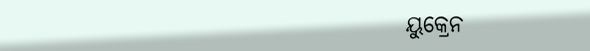ୟୁକ୍ରେନ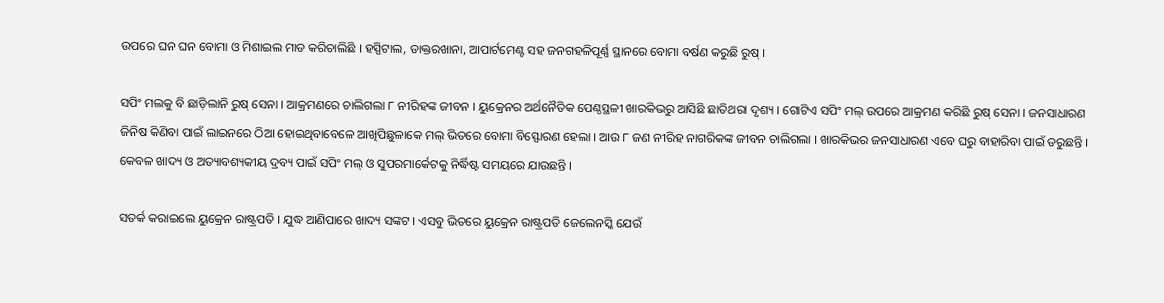ଉପରେ ଘନ ଘନ ବୋମା ଓ ମିଶାଇଲ ମାଡ କରିଚାଲିଛି । ହସ୍ପିଟାଲ, ଡାକ୍ତରଖାନା, ଆପାର୍ଟମେଣ୍ଟ ସହ ଜନଗହଳିପୂର୍ଣ୍ଣ ସ୍ଥାନରେ ବୋମା ବର୍ଷଣ କରୁଛି ରୁଷ୍ ।

ସପିଂ ମଲକୁ ବି ଛାଡ଼ିଲାନି ରୁଷ୍ ସେନା । ଆକ୍ରମଣରେ ଚାଲିଗଲା ୮ ନୀରିହଙ୍କ ଜୀବନ । ୟୁକ୍ରେନର ଅର୍ଥନୈତିକ ପେଣ୍ଠସ୍ଥଳୀ ଖାରକିଭରୁ ଆସିଛି ଛାତିଥରା ଦୃଶ୍ୟ । ଗୋଟିଏ ସପିଂ ମଲ୍ ଉପରେ ଆକ୍ରମଣ କରିଛି ରୁଷ୍ ସେନା । ଜନସାଧାରଣ ଜିନିଷ କିଣିବା ପାଇଁ ଲାଇନରେ ଠିଆ ହୋଇଥିବାବେଳେ ଆଖିପିଛୁଳାକେ ମଲ୍ ଭିତରେ ବୋମା ବିସ୍ଫୋରଣ ହେଲା । ଆଉ ୮ ଜଣ ନୀରିହ ନାଗରିକଙ୍କ ଜୀବନ ଚାଲିଗଲା । ଖାରକିଭର ଜନସାଧାରଣ ଏବେ ଘରୁ ବାହାରିବା ପାଇଁ ଡରୁଛନ୍ତି । କେବଳ ଖାଦ୍ୟ ଓ ଅତ୍ୟାବଶ୍ୟକୀୟ ଦ୍ରବ୍ୟ ପାଇଁ ସପିଂ ମଲ୍ ଓ ସୁପରମାର୍କେଟକୁ ନିର୍ଦ୍ଧିଷ୍ଟ ସମୟରେ ଯାଉଛନ୍ତି ।

ସତର୍କ କରାଇଲେ ୟୁକ୍ରେନ ରାଷ୍ଟ୍ରପତି । ଯୁଦ୍ଧ ଆଣିପାରେ ଖାଦ୍ୟ ସଙ୍କଟ । ଏସବୁ ଭିତରେ ୟୁକ୍ରେନ ରାଷ୍ଟ୍ରପତି ଜେଲେନସ୍କି ଯେଉଁ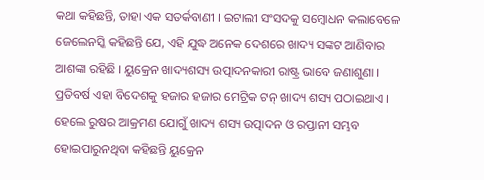କଥା କହିଛନ୍ତି, ତାହା ଏକ ସତର୍କବାଣୀ । ଇଟାଲୀ ସଂସଦକୁ ସମ୍ବୋଧନ କଲାବେଳେ ଜେଲେନସ୍କି କହିଛନ୍ତି ଯେ, ଏହି ଯୁଦ୍ଧ ଅନେକ ଦେଶରେ ଖାଦ୍ୟ ସଙ୍କଟ ଆଣିବାର ଆଶଙ୍କା ରହିଛି । ୟୁକ୍ରେନ ଖାଦ୍ୟଶସ୍ୟ ଉତ୍ପାଦନକାରୀ ରାଷ୍ଟ୍ର ଭାବେ ଜଣାଶୁଣା । ପ୍ରତିବର୍ଷ ଏହା ବିଦେଶକୁ ହଜାର ହଜାର ମେଟ୍ରିକ ଟନ୍ ଖାଦ୍ୟ ଶସ୍ୟ ପଠାଇଥାଏ । ହେଲେ ରୁଷର ଆକ୍ରମଣ ଯୋଗୁଁ ଖାଦ୍ୟ ଶସ୍ୟ ଉତ୍ପାଦନ ଓ ରପ୍ତାନୀ ସମ୍ଭବ ହୋଇପାରୁନଥିବା କହିଛନ୍ତି ୟୁକ୍ରେନ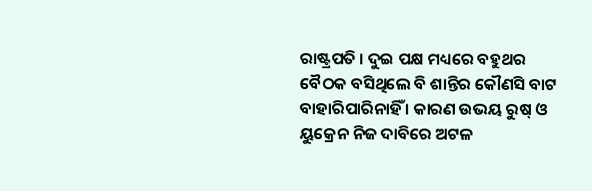ରାଷ୍ଟ୍ରପତି । ଦୁଇ ପକ୍ଷ ମଧ୍ୟରେ ବହୁଥର ବୈଠକ ବସିଥିଲେ ବି ଶାନ୍ତିର କୌଣସି ବାଟ ବାହାରିପାରିନାହିଁ । କାରଣ ଉଭୟ ରୁଷ୍ ଓ ୟୁକ୍ରେନ ନିଜ ଦାବିରେ ଅଟଳ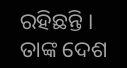ରହିଛନ୍ତି । ତାଙ୍କ ଦେଶ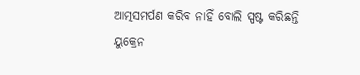ଆତ୍ମସମର୍ପଣ କରିବ ନାହିଁ ବୋଲି ସ୍ପଷ୍ଟ କରିଛନ୍ତି ୟୁକ୍ରେନ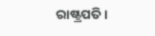ରାଷ୍ଟ୍ରପତି ।